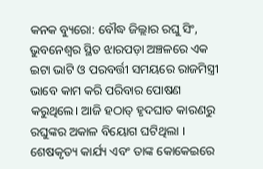କନକ ବ୍ୟୁରୋ: ବୌଦ୍ଧ ଜିଲ୍ଲାର ରଘୁ ସିଂ, ଭୁବନେଶ୍ୱର ସ୍ଥିତ ଝାରପଡ଼ା ଅଞ୍ଚଳରେ ଏକ ଇଟା ଭାଟି ଓ ପରବର୍ତ୍ତୀ ସମୟରେ ରାଜମିସ୍ତ୍ରୀ ଭାବେ କାମ କରି ପରିବାର ପୋଷଣ କରୁଥିଲେ। ଆଜି ହଠାତ୍ ହୃଦଘାତ କାରଣରୁ ରଘୁଙ୍କର ଅକାଳ ବିୟୋଗ ଘଟିଥିଲା । ଶେଷକୃତ୍ୟ କାର୍ଯ୍ୟ ଏବଂ ତାଙ୍କ କୋକେଇରେ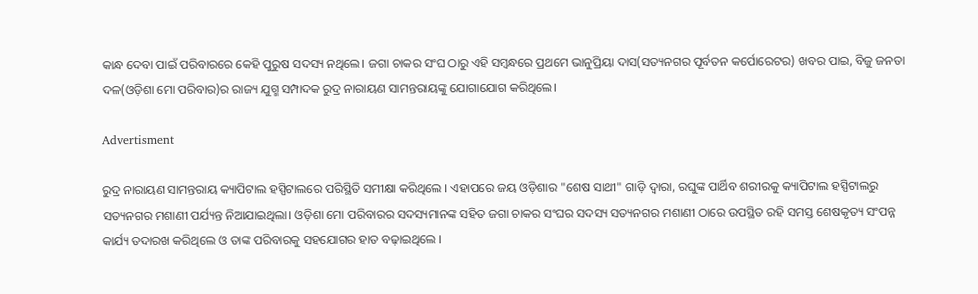କାନ୍ଧ ଦେବା ପାଇଁ ପରିବାରରେ କେହି ପୁରୁଷ ସଦସ୍ୟ ନଥିଲେ। ଜଗା ଚାକର ସଂଘ ଠାରୁ ଏହି ସମ୍ବନ୍ଧରେ ପ୍ରଥମେ ଭାନୁପ୍ରିୟା ଦାସ(ସତ୍ୟନଗର ପୂର୍ବତନ କର୍ପୋରେଟର) ଖବର ପାଇ, ବିଜୁ ଜନତା ଦଳ(ଓଡ଼ିଶା ମୋ ପରିବାର)ର ରାଜ୍ୟ ଯୁଗ୍ମ ସମ୍ପାଦକ ରୁଦ୍ର ନାରାୟଣ ସାମନ୍ତରାୟଙ୍କୁ ଯୋଗାଯୋଗ କରିଥିଲେ।

Advertisment

ରୁଦ୍ର ନାରାୟଣ ସାମନ୍ତରାୟ କ୍ୟାପିଟାଲ ହସ୍ପିଟାଲରେ ପରିସ୍ଥିତି ସମୀକ୍ଷା କରିଥିଲେ । ଏହାପରେ ଜୟ ଓଡ଼ିଶାର "ଶେଷ ସାଥୀ" ଗାଡ଼ି ଦ୍ଵାରା, ରଘୁଙ୍କ ପାର୍ଥିବ ଶରୀରକୁ କ୍ୟାପିଟାଲ ହସ୍ପିଟାଲରୁ ସତ୍ୟନଗର ମଶାଣୀ ପର୍ଯ୍ୟନ୍ତ ନିଆଯାଇଥିଲା। ଓଡ଼ିଶା ମୋ ପରିବାରର ସଦସ୍ୟମାନଙ୍କ ସହିତ ଜଗା ଚାକର ସଂଘର ସଦସ୍ୟ ସତ୍ୟନଗର ମଶାଣୀ ଠାରେ ଉପସ୍ଥିତ ରହି ସମସ୍ତ ଶେଷକୃତ୍ୟ ସଂପନ୍ନ କାର୍ଯ୍ୟ ତଦାରଖ କରିଥିଲେ ଓ ତାଙ୍କ ପରିବାରକୁ ସହଯୋଗର ହାତ ବଢ଼ାଇଥିଲେ ।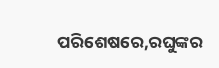ପରିଶେଷରେ,ରଘୁଙ୍କର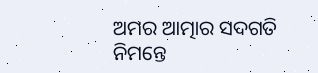ଅମର ଆତ୍ମାର ସଦଗତି ନିମନ୍ତେ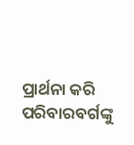ପ୍ରାର୍ଥନା କରି ପରିବାରବର୍ଗଙ୍କୁ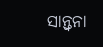ସାନ୍ତ୍ଵନା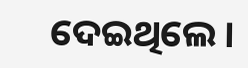ଦେଇଥିଲେ ।